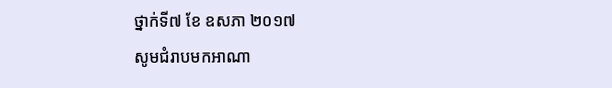ថ្នាក់ទី៧ ខែ ឧសភា ២០១៧
សូមជំរាបមកអាណា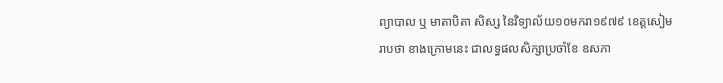ព្យាបាល ឬ មាតាបិតា សិស្ស នៃវិទ្យាល័យ១០មករា១៩៧៩ ខេត្តសៀមរាបថា ខាងក្រោមនេះ ជាលទ្ធផលសិក្សាប្រចាំខែ ឧសភា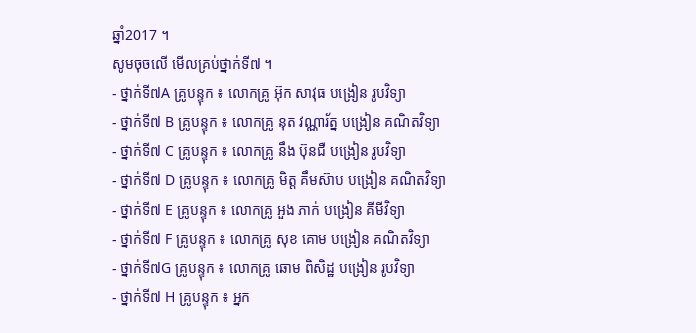ឆ្នាំ2017 ។
សូមចុចលើ មើលគ្រប់ថ្នាក់ទី៧ ។
- ថ្នាក់ទី៧A គ្រូបន្ទុក ៖ លោកគ្រូ អ៊ុក សាវុធ បង្រៀន រូបវិទ្យា
- ថ្នាក់ទី៧ B គ្រូបន្ទុក ៖ លោកគ្រូ នុត វណ្ណារ័ត្ន បង្រៀន គណិតវិទ្យា
- ថ្នាក់ទី៧ C គ្រូបន្ទុក ៖ លោកគ្រូ នឹង ប៊ុនជឺ បង្រៀន រូបវិទ្យា
- ថ្នាក់ទី៧ D គ្រូបន្ទុក ៖ លោកគ្រូ មិត្ត គឹមស៊ាប បង្រៀន គណិតវិទ្យា
- ថ្នាក់ទី៧ E គ្រូបន្ទុក ៖ លោកគ្រូ អួង ភាក់ បង្រៀន គីមីវិទ្យា
- ថ្នាក់ទី៧ F គ្រូបន្ទុក ៖ លោកគ្រូ សុខ គោម បង្រៀន គណិតវិទ្យា
- ថ្នាក់ទី៧G គ្រូបន្ទុក ៖ លោកគ្រូ ឆោម ពិសិដ្ឋ បង្រៀន រូបវិទ្យា
- ថ្នាក់ទី៧ H គ្រូបន្ទុក ៖ អ្នក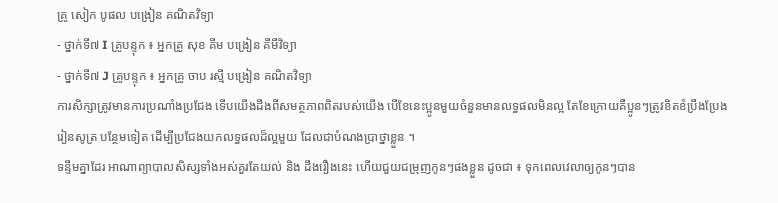គ្រូ សៀក បូផល បង្រៀន គណិតវិទ្យា
- ថ្នាក់ទី៧ I គ្រូបន្ទុក ៖ អ្នកគ្រូ សុខ គីម បង្រៀន គីមីវិទ្យា
- ថ្នាក់ទី៧ J គ្រូបន្ទុក ៖ អ្នកគ្រូ ចាប រស្មី បង្រៀន គណិតវិទ្យា
ការសិក្សាត្រូវមានការប្រណាំងប្រជែង ទើបយើងដឹងពីសមត្ថភាពពិតរបស់យើង បើខែនេះប្អូនមួយចំនួនមានលទ្ធផលមិនល្អ តែខែក្រោយគឺប្អូនៗត្រូវខិតខំប្រឹងប្រែងរៀនសូត្រ បន្ថែមទៀត ដើម្បីប្រជែងយកលទ្ធផលដ៏ល្អមួយ ដែលជាបំណងប្រាថ្នាខ្លួន ។
ទន្ទឹមគ្នាដែរ អាណាព្យាបាលសិស្សទាំងអស់គួរតែយល់ និង ដឹងរឿងនេះ ហើយជួយជម្រុញកូនៗផងខ្លួន ដូចជា ៖ ទុកពេលវេលាឲ្យកូនៗបាន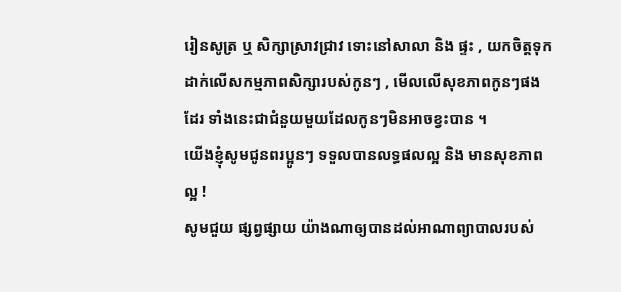រៀនសូត្រ ឬ សិក្សាស្រាវជ្រាវ ទោះនៅសាលា និង ផ្ទះ , យកចិត្តទុកដាក់លើសកម្មភាពសិក្សារបស់កូនៗ , មើលលើសុខភាពកូនៗផងដែរ ទាំងនេះជាជំនួយមួយដែលកូនៗមិនអាចខ្វះបាន ។
យើងខ្ញុំសូមជូនពរប្អូនៗ ទទួលបានលទ្ធផលល្អ និង មានសុខភាពល្អ !
សូមជួយ ផ្សព្វផ្សាយ យ៉ាងណាឲ្យបានដល់អាណាព្យាបាលរបស់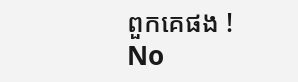ពួកគេផង !
No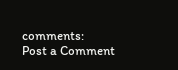comments:
Post a Comment